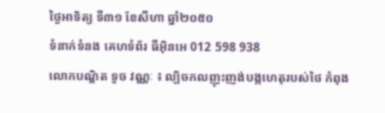ថ្ងៃអាទិត្យ ទី៣១ ខែសីហា ឆ្នាំ២០៥០
ទំនាក់ទំនង គេហទំព័រ ធីអ៊ិនអេ 012 598 938
លោកបណ្ឌិត ទូច វណ្ណៈ ៖ ល្បិចកលញុះញង់បង្កហេតុរបស់ថៃ កំពុង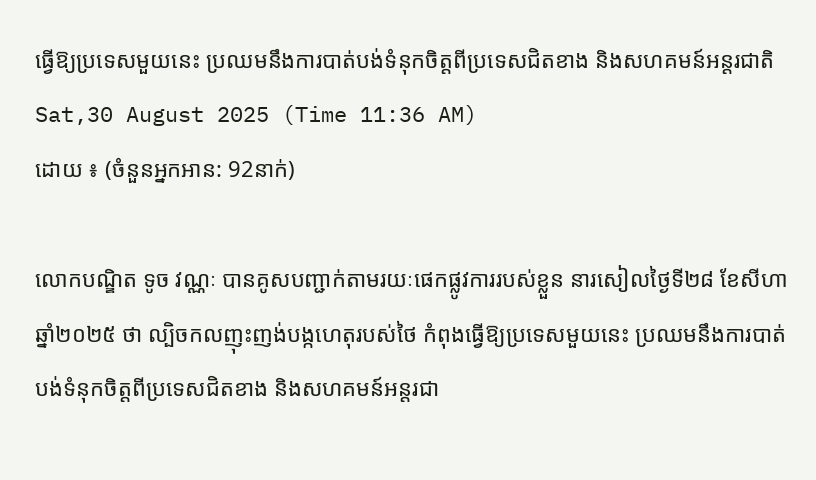ធ្វើឱ្យប្រទេសមួយនេះ ប្រឈមនឹងការបាត់បង់ទំនុកចិត្តពីប្រទេសជិតខាង និងសហគមន៍អន្តរជាតិ
Sat,30 August 2025 (Time 11:36 AM)
ដោយ ៖ (ចំនួនអ្នកអាន: 92នាក់)

លោកបណ្ឌិត ទូច វណ្ណៈ បានគូសបញ្ជាក់តាមរយៈផេកផ្លូវការរបស់ខ្លួន នារសៀលថ្ងៃទី២៨ ខែសីហា ឆ្នាំ២០២៥ ថា ល្បិចកលញុះញង់បង្កហេតុរបស់ថៃ កំពុងធ្វើឱ្យប្រទេសមួយនេះ ប្រឈមនឹងការបាត់បង់ទំនុកចិត្តពីប្រទេសជិតខាង និងសហគមន៍អន្តរជា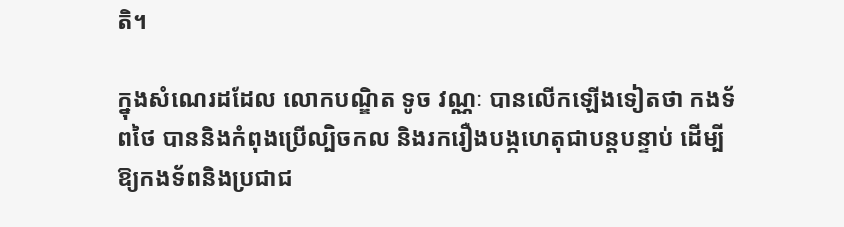តិ។

ក្នុងសំណេរដដែល លោកបណ្ឌិត ទូច វណ្ណៈ បានលើកឡើងទៀតថា កងទ័ពថៃ បាននិងកំពុងប្រើល្បិចកល និងរករឿងបង្កហេតុជាបន្តបន្ទាប់ ដើម្បីឱ្យកងទ័ពនិងប្រជាជ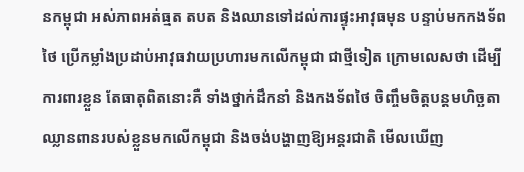នកម្ពុជា អស់ភាពអត់ធ្មត តបត និងឈានទៅដល់ការផ្ទុះអាវុធមុន បន្ទាប់មកកងទ័ពថៃ ប្រើកម្លាំងប្រដាប់អាវុធវាយប្រហារមកលើកម្ពុជា ជាថ្មីទៀត ក្រោមលេសថា ដើម្បីការពារខ្លួន តែធាតុពិតនោះគឺ ទាំងថ្នាក់ដឹកនាំ និងកងទ័ពថៃ ចិញ្ចឹមចិត្តបន្តមហិច្ឆតាឈ្លានពានរបស់ខ្លួនមកលើកម្ពុជា និងចង់បង្ហាញឱ្យអន្តរជាតិ មើលឃើញ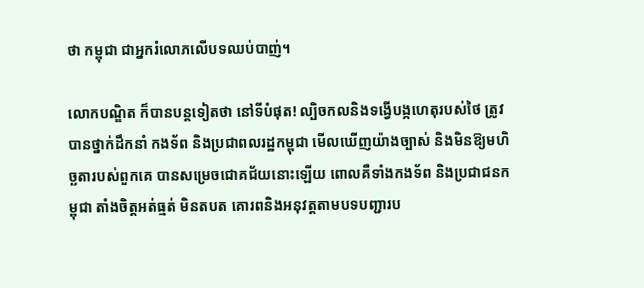ថា កម្ពុជា ជាអ្នករំលោភលើបទឈប់បាញ់។

លោកបណ្ឌិត ក៏បានបន្តទៀតថា នៅទីបំផុត! ល្បិចកលនិងទង្វើបង្កហេតុរបស់ថៃ ត្រូវបានថ្នាក់ដឹកនាំ កងទ័ព និងប្រជាពលរដ្ឋកម្ពុជា មើលឃើញយ៉ាងច្បាស់ និងមិនឱ្យមហិច្ឆតារបស់ពួកគេ បានសម្រេចជោគជ័យនោះឡើយ ពោលគឺទាំងកងទ័ព និងប្រជាជនកម្ពុជា តាំងចិត្តអត់ធ្មត់ មិនតបត គោរពនិងអនុវត្តតាមបទបញ្ជារប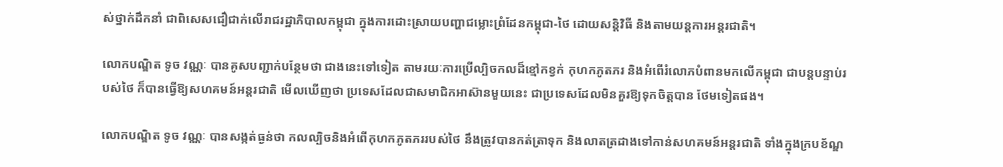ស់ថ្នាក់ដឹកនាំ ជាពិសេសជឿជាក់លើរាជរដ្ឋាភិបាលកម្ពុជា ក្នុងការដោះស្រាយបញ្ហាជម្លោះព្រំដែនកម្ពុជា-ថៃ ដោយសន្តិវិធី និងតាមយន្តការអន្តរជាតិ។

លោកបណ្ឌិត ទូច វណ្ណៈ បានគូសបញ្ជាក់បន្ថែមថា ជាងនេះទៅទៀត តាមរយៈការប្រើល្បិចកលដ៏ខ្មៅកខ្វក់ កុហកភូតភរ និងអំពើរំលោភបំពានមកលើកម្ពុជា ជាបន្តបន្ទាប់របស់ថៃ ក៏បានធ្វើឱ្យសហគមន៍អន្តរជាតិ មើលឃើញថា ប្រទេសដែលជាសមាជិកអាស៊ានមួយនេះ ជាប្រទេសដែលមិនគួរឱ្យទុកចិត្តបាន ថែមទៀតផង។

លោកបណ្ឌិត ទូច វណ្ណៈ បានសង្កត់ធ្ងន់ថា កលល្បិចនិងអំពើកុហកភូតភររបស់ថៃ នឹងត្រូវបានកត់ត្រាទុក និងលាតត្រដាងទៅកាន់សហគមន៍អន្តរជាតិ ទាំងក្នុងក្របខ័ណ្ឌ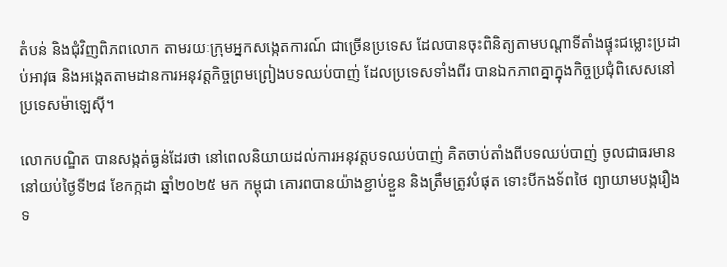តំបន់ និងជុំវិញពិភពលោក តាមរយៈក្រុមអ្នកសង្កេតការណ៍ ជាច្រើនប្រទេស ដែលបានចុះពិនិត្យតាមបណ្តាទីតាំងផ្ទុះជម្លោះប្រដាប់អាវុធ និងអង្កេតតាមដានការអនុវត្តកិច្ចព្រមព្រៀងបទឈប់បាញ់ ដែលប្រទេសទាំងពីរ បានឯកភាពគ្នាក្នុងកិច្ចប្រជុំពិសេសនៅប្រទេសម៉ាឡេស៊ី។

លោកបណ្ឌិត បានសង្កត់ធ្ងន់ដែរថា នៅពេលនិយាយដល់ការអនុវត្តបទឈប់បាញ់ គិតចាប់តាំងពីបទឈប់បាញ់ ចូលជាធរមាន នៅយប់ថ្ងៃទី២៨ ខែកក្កដា ឆ្នាំ២០២៥ មក កម្ពុជា គោរពបានយ៉ាងខ្ជាប់ខ្ជួន និងត្រឹមត្រូវបំផុត ទោះបីកងទ័ពថៃ ព្យាយាមបង្ករឿង ទ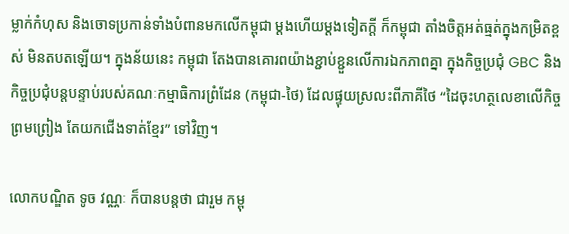ម្លាក់កំហុស និងចោទប្រកាន់ទាំងបំពានមកលើកម្ពុជា ម្តងហើយម្តងទៀតក្តី ក៏កម្ពុជា តាំងចិត្តអត់ធ្មត់ក្នុងកម្រិតខ្ពស់ មិនតបតឡើយ។ ក្នុងន័យនេះ កម្ពុជា តែងបានគោរពយ៉ាងខ្ជាប់ខ្ជួនលើការឯកភាពគ្នា ក្នុងកិច្ចប្រជុំ GBC និងកិច្ចប្រជុំបន្តបន្ទាប់របស់គណៈកម្មាធិការព្រំដែន (កម្ពុជា-ថៃ) ដែលផ្ទុយស្រលះពីភាគីថៃ “ដៃចុះហត្ថលេខាលើកិច្ចព្រមព្រៀង តែយកជើងទាត់ខ្មែរ” ទៅវិញ។

លោកបណ្ឌិត ទូច វណ្ណៈ ក៏បានបន្តថា ជារួម កម្ពុ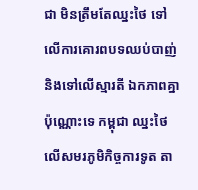ជា មិនត្រឹមតែឈ្នះថៃ ទៅលើការគោរពបទឈប់បាញ់ និងទៅលើស្មារតី ឯកភាពគ្នាប៉ុណ្ណោះទេ កម្ពុជា ឈ្នះថៃ លើសមរភូមិកិច្ចការទូត តា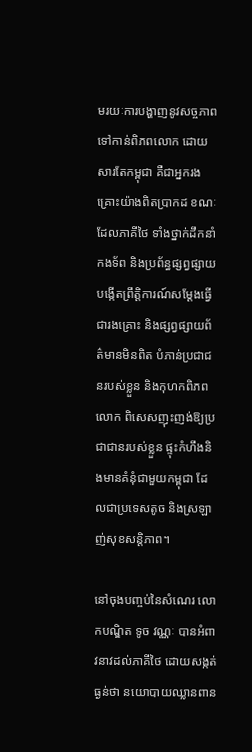មរយៈការបង្ហាញនូវសច្ចភាពទៅកាន់ពិភពលោក ដោយសារតែកម្ពុជា គឺជាអ្នករងគ្រោះយ៉ាងពិតប្រាកដ ខណៈដែលភាគីថៃ ទាំងថ្នាក់ដឹកនាំ កងទ័ព និងប្រព័ន្ធផ្សព្វផ្សាយ បង្កើតព្រឹត្តិការណ៍សម្តែងធ្វើជារងគ្រោះ និងផ្សព្វផ្សាយព័ត៌មានមិនពិត បំភាន់ប្រជាជនរបស់ខ្លួន និងកុហកពិភពលោក ពិសេសញុះញង់ឱ្យប្រជាជានរបស់ខ្លួន ផ្ទុះកំហឹងនិងមានគំនុំជាមួយកម្ពុជា ដែលជាប្រទេសតូច និងស្រឡាញ់សុខសន្តិភាព។

នៅចុងបញ្ចប់នៃសំណេរ លោកបណ្ឌិត ទូច វណ្ណៈ បានអំពាវនាវដល់ភាគីថៃ ដោយសង្កត់ធ្ងន់ថា នយោបាយឈ្លានពាន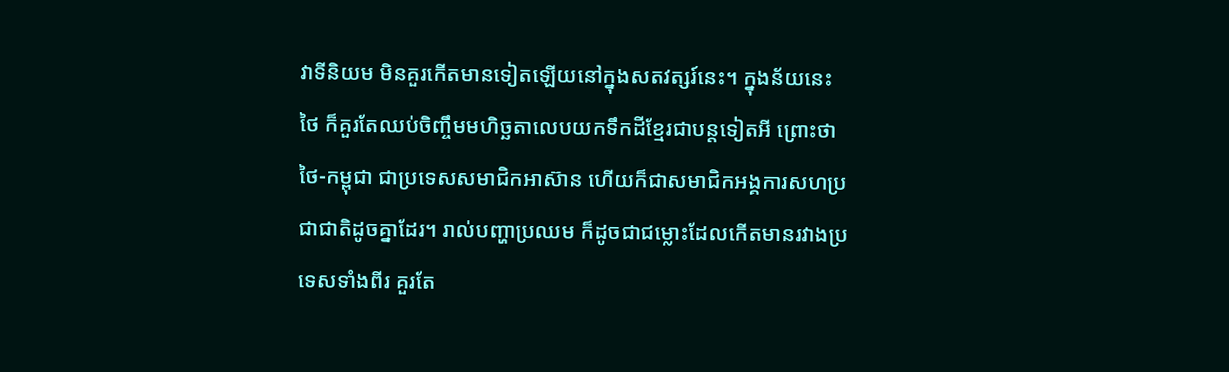វាទីនិយម មិនគួរកើតមានទៀតឡើយនៅក្នុងសតវត្សរ៍នេះ។ ក្នុងន័យនេះ ថៃ ក៏គួរតែឈប់ចិញ្ចឹមមហិច្ឆតាលេបយកទឹកដីខ្មែរជាបន្តទៀតអី ព្រោះថា ថៃ-កម្ពុជា ជាប្រទេសសមាជិកអាស៊ាន ហើយក៏ជាសមាជិកអង្គការសហប្រជាជាតិដូចគ្នាដែរ។ រាល់បញ្ហាប្រឈម ក៏ដូចជាជម្លោះដែលកើតមានរវាងប្រទេសទាំងពីរ គួរតែ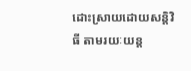ដោះស្រាយដោយសន្តិវិធី តាមរយៈយន្ត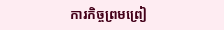ការកិច្ចព្រមព្រៀ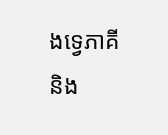ងទ្វេភាគី និង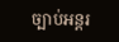ច្បាប់អន្តរ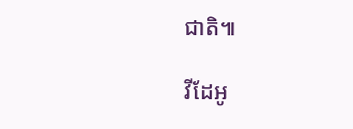ជាតិ៕

វីដែអូ